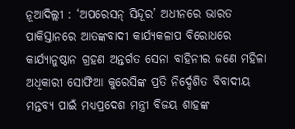ନୂଆଦିଲ୍ଲୀ : ‘ଅପରେସନ୍ ସିନ୍ଦୂର’ ଅଧୀନରେ ଭାରତ ପାକିସ୍ତାନରେ ଆତଙ୍କବାଦୀ କାର୍ଯ୍ୟକଳାପ ବିରୋଧରେ କାର୍ଯ୍ୟାନୁଷ୍ଠାନ ଗ୍ରହଣ ଅନ୍ତର୍ଗତ ସେନା ବାହିନୀର ଜଣେ ମହିଳା ଅଧିକାରୀ ସୋଫିଆ କୁରେସିଙ୍କ ପ୍ରତି ନିର୍ଦ୍ଦେଶିତ ବିବାଦୀୟ ମନ୍ତବ୍ୟ ପାଇଁ ମଧ୍ୟପ୍ରଦେଶ ମନ୍ତ୍ରୀ ବିଜୟ ଶାହଙ୍କ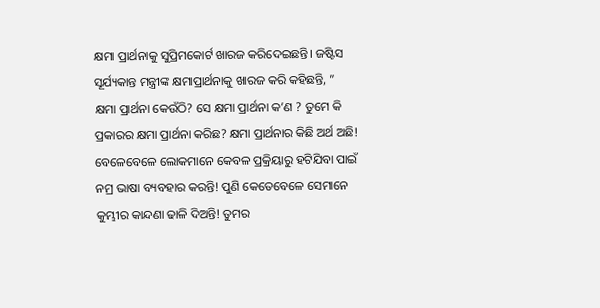କ୍ଷମା ପ୍ରାର୍ଥନାକୁ ସୁପ୍ରିମକୋର୍ଟ ଖାରଜ କରିଦେଇଛନ୍ତି। ଜଷ୍ଟିସ ସୂର୍ଯ୍ୟକାନ୍ତ ମନ୍ତ୍ରୀଙ୍କ କ୍ଷମାପ୍ରାର୍ଥନାକୁ ଖାରଜ କରି କହିଛନ୍ତି, ” କ୍ଷମା ପ୍ରାର୍ଥନା କେଉଁଠି? ସେ କ୍ଷମା ପ୍ରାର୍ଥନା କ’ଣ ? ତୁମେ କି ପ୍ରକାରର କ୍ଷମା ପ୍ରାର୍ଥନା କରିଛ? କ୍ଷମା ପ୍ରାର୍ଥନାର କିଛି ଅର୍ଥ ଅଛି! ବେଳେବେଳେ ଲୋକମାନେ କେବଳ ପ୍ରକ୍ରିୟାରୁ ହଟିଯିବା ପାଇଁ ନମ୍ର ଭାଷା ବ୍ୟବହାର କରନ୍ତି! ପୁଣି କେତେବେଳେ ସେମାନେ କୁମ୍ଭୀର କାନ୍ଦଣା ଢାଳି ଦିଅନ୍ତି! ତୁମର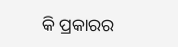କି ପ୍ରକାରର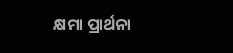କ୍ଷମା ପ୍ରାର୍ଥନା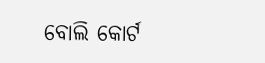ବୋଲି କୋର୍ଟ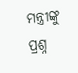ମନ୍ତ୍ରୀଙ୍କୁ ପ୍ରଶ୍ନ